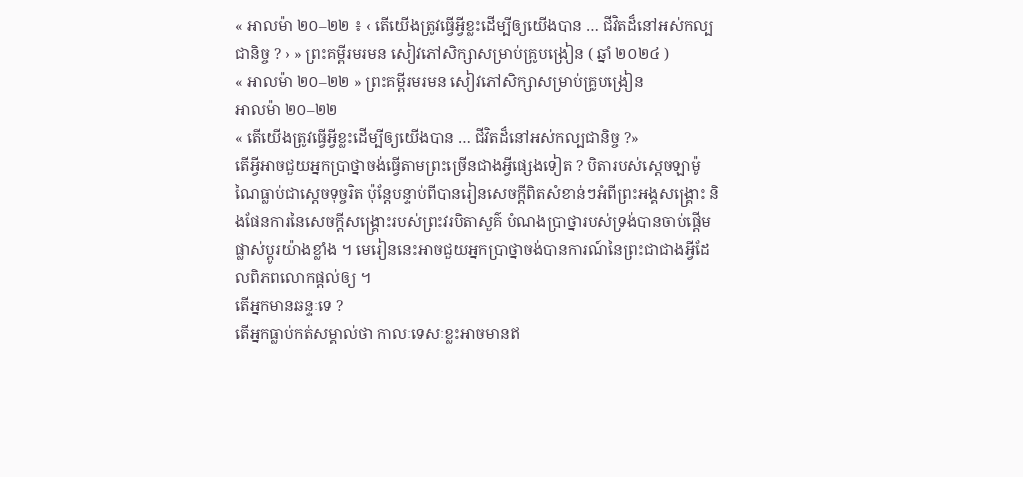« អាលម៉ា ២០–២២ ៖ ‹ តើយើងត្រូវធ្វើអ្វីខ្លះដើម្បីឲ្យយើងបាន … ជីវិតដ៏នៅអស់កល្បជានិច្ច ? › » ព្រះគម្ពីរមរមន សៀវភៅសិក្សាសម្រាប់គ្រូបង្រៀន ( ឆ្នាំ ២០២៤ )
« អាលម៉ា ២០–២២ » ព្រះគម្ពីរមរមន សៀវភៅសិក្សាសម្រាប់គ្រូបង្រៀន
អាលម៉ា ២០–២២
« តើយើងត្រូវធ្វើអ្វីខ្លះដើម្បីឲ្យយើងបាន … ជីវិតដ៏នៅអស់កល្បជានិច្ច ?»
តើអ្វីអាចជួយអ្នកប្រាថ្នាចង់ធ្វើតាមព្រះច្រើនជាងអ្វីផ្សេងទៀត ? បិតារបស់ស្តេចឡាម៉ូណៃធ្លាប់ជាស្តេចទុច្ចរិត ប៉ុន្តែបន្ទាប់ពីបានរៀនសេចក្តីពិតសំខាន់ៗអំពីព្រះអង្គសង្គ្រោះ និងផែនការនៃសេចក្តីសង្គ្រោះរបស់ព្រះវរបិតាសួគ៌ បំណងប្រាថ្នារបស់ទ្រង់បានចាប់ផ្តើមផ្លាស់ប្តូរយ៉ាងខ្លាំង ។ មេរៀននេះអាចជួយអ្នកប្រាថ្នាចង់បានការណ៍នៃព្រះជាជាងអ្វីដែលពិភពលោកផ្ដល់ឲ្យ ។
តើអ្នកមានឆន្ទៈទេ ?
តើអ្នកធ្លាប់កត់សម្គាល់ថា កាលៈទេសៈខ្លះអាចមានឥ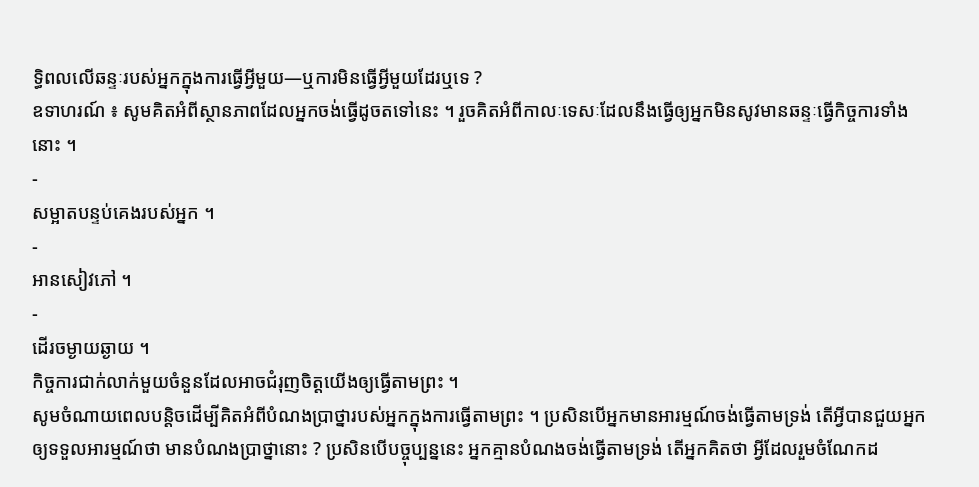ទ្ធិពលលើឆន្ទៈរបស់អ្នកក្នុងការធ្វើអ្វីមួយ—ឬការមិនធ្វើអ្វីមួយដែរឬទេ ?
ឧទាហរណ៍ ៖ សូមគិតអំពីស្ថានភាពដែលអ្នកចង់ធ្វើដូចតទៅនេះ ។ រួចគិតអំពីកាលៈទេសៈដែលនឹងធ្វើឲ្យអ្នកមិនសូវមានឆន្ទៈធ្វើកិច្ចការទាំងនោះ ។
-
សម្អាតបន្ទប់គេងរបស់អ្នក ។
-
អានសៀវភៅ ។
-
ដើរចម្ងាយឆ្ងាយ ។
កិច្ចការជាក់លាក់មួយចំនួនដែលអាចជំរុញចិត្តយើងឲ្យធ្វើតាមព្រះ ។
សូមចំណាយពេលបន្តិចដើម្បីគិតអំពីបំណងប្រាថ្នារបស់អ្នកក្នុងការធ្វើតាមព្រះ ។ ប្រសិនបើអ្នកមានអារម្មណ៍ចង់ធ្វើតាមទ្រង់ តើអ្វីបានជួយអ្នកឲ្យទទួលអារម្មណ៍ថា មានបំណងប្រាថ្នានោះ ? ប្រសិនបើបច្ចុប្បន្ននេះ អ្នកគ្មានបំណងចង់ធ្វើតាមទ្រង់ តើអ្នកគិតថា អ្វីដែលរួមចំណែកដ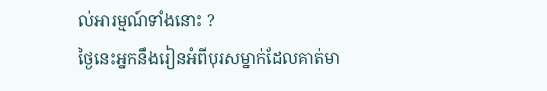ល់អារម្មណ៍ទាំងនោះ ?
ថ្ងៃនេះអ្នកនឹងរៀនអំពីបុរសម្នាក់ដែលគាត់មា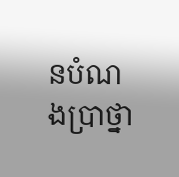នបំណងប្រាថ្នា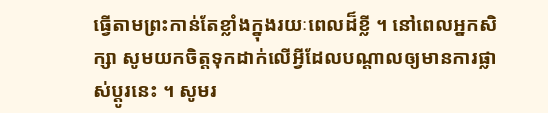ធ្វើតាមព្រះកាន់តែខ្លាំងក្នុងរយៈពេលដ៏ខ្លី ។ នៅពេលអ្នកសិក្សា សូមយកចិត្តទុកដាក់លើអ្វីដែលបណ្តាលឲ្យមានការផ្លាស់ប្តូរនេះ ។ សូមរ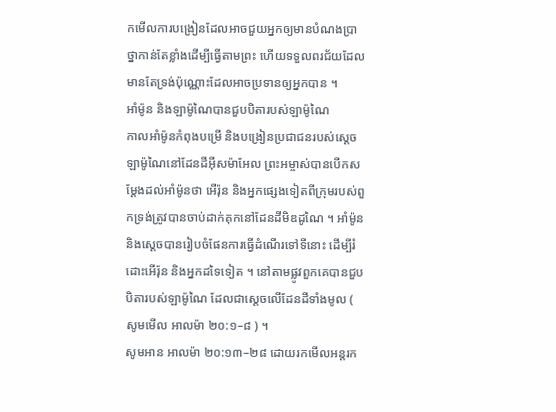កមើលការបង្រៀនដែលអាចជួយអ្នកឲ្យមានបំណងប្រាថ្នាកាន់តែខ្លាំងដើម្បីធ្វើតាមព្រះ ហើយទទួលពរជ័យដែលមានតែទ្រង់ប៉ុណ្ណោះដែលអាចប្រទានឲ្យអ្នកបាន ។
អាំម៉ូន និងឡាម៉ូណៃបានជួបបិតារបស់ឡាម៉ូណៃ
កាលអាំម៉ូនកំពុងបម្រើ និងបង្រៀនប្រជាជនរបស់ស្ដេចឡាម៉ូណៃនៅដែនដីអ៊ីសម៉ាអែល ព្រះអម្ចាស់បានបើកសម្ដែងដល់អាំម៉ូនថា អើរ៉ុន និងអ្នកផ្សេងទៀតពីក្រុមរបស់ពួកទ្រង់ត្រូវបានចាប់ដាក់គុកនៅដែនដីមិឌដូណៃ ។ អាំម៉ូន និងស្តេចបានរៀបចំផែនការធ្វើដំណើរទៅទីនោះ ដើម្បីរំដោះអើរ៉ុន និងអ្នកដទៃទៀត ។ នៅតាមផ្លូវពួកគេបានជួបបិតារបស់ឡាម៉ូណៃ ដែលជាស្តេចលើដែនដីទាំងមូល ( សូមមើល អាលម៉ា ២០:១–៨ ) ។
សូមអាន អាលម៉ា ២០:១៣–២៨ ដោយរកមើលអន្តរក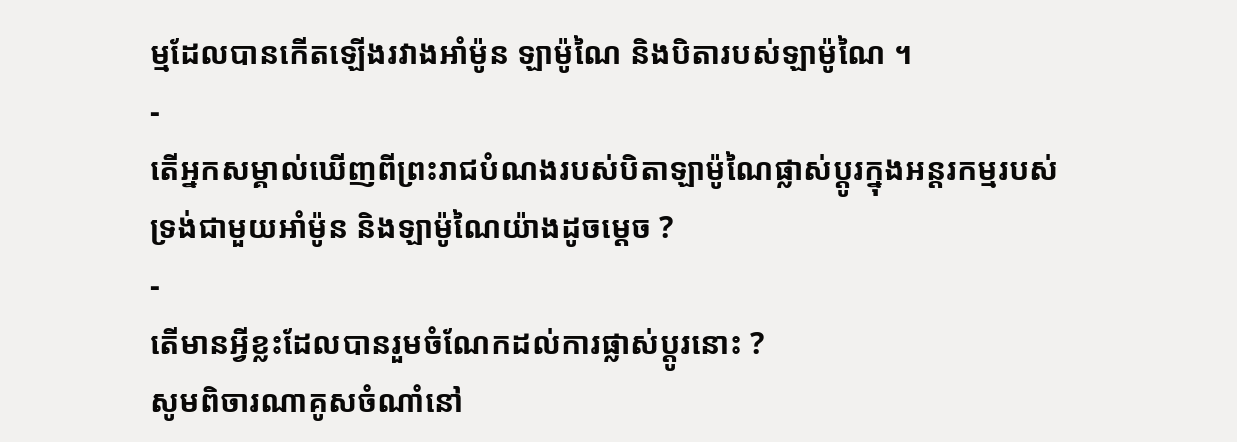ម្មដែលបានកើតឡើងរវាងអាំម៉ូន ឡាម៉ូណៃ និងបិតារបស់ឡាម៉ូណៃ ។
-
តើអ្នកសម្គាល់ឃើញពីព្រះរាជបំណងរបស់បិតាឡាម៉ូណៃផ្លាស់ប្តូរក្នុងអន្តរកម្មរបស់ទ្រង់ជាមួយអាំម៉ូន និងឡាម៉ូណៃយ៉ាងដូចម្ដេច ?
-
តើមានអ្វីខ្លះដែលបានរួមចំណែកដល់ការផ្លាស់ប្តូរនោះ ?
សូមពិចារណាគូសចំណាំនៅ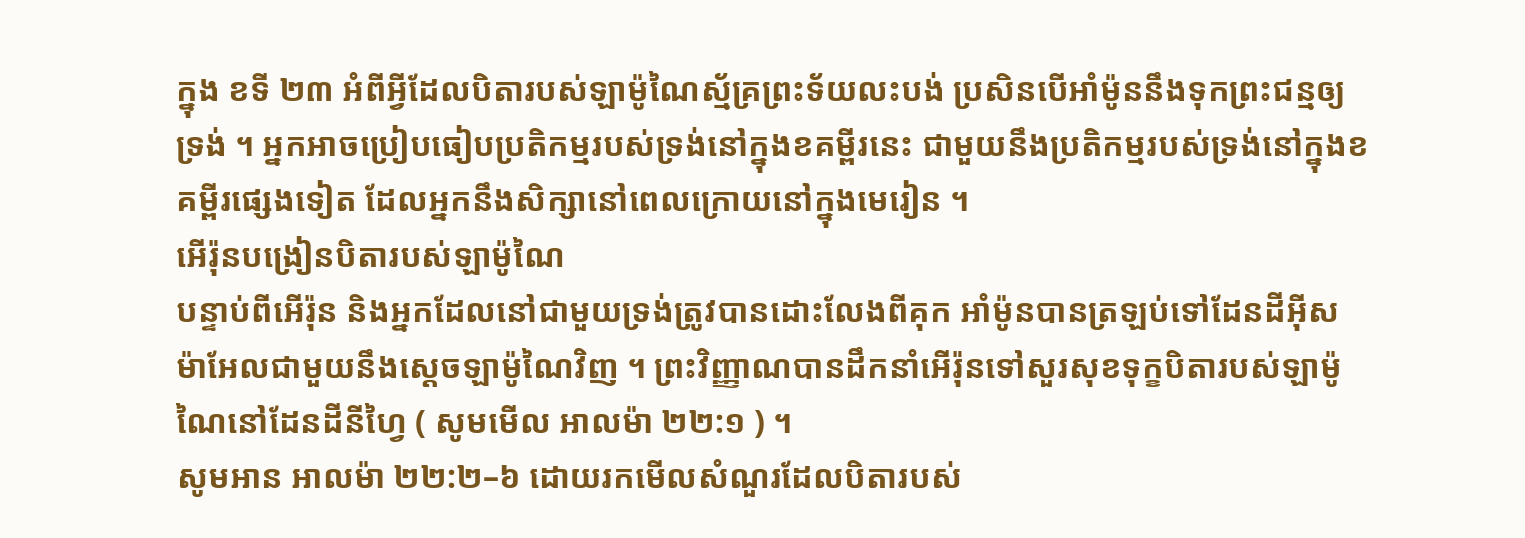ក្នុង ខទី ២៣ អំពីអ្វីដែលបិតារបស់ឡាម៉ូណៃស្ម័គ្រព្រះទ័យលះបង់ ប្រសិនបើអាំម៉ូននឹងទុកព្រះជន្មឲ្យទ្រង់ ។ អ្នកអាចប្រៀបធៀបប្រតិកម្មរបស់ទ្រង់នៅក្នុងខគម្ពីរនេះ ជាមួយនឹងប្រតិកម្មរបស់ទ្រង់នៅក្នុងខគម្ពីរផ្សេងទៀត ដែលអ្នកនឹងសិក្សានៅពេលក្រោយនៅក្នុងមេរៀន ។
អើរ៉ុនបង្រៀនបិតារបស់ឡាម៉ូណៃ
បន្ទាប់ពីអើរ៉ុន និងអ្នកដែលនៅជាមួយទ្រង់ត្រូវបានដោះលែងពីគុក អាំម៉ូនបានត្រឡប់ទៅដែនដីអ៊ីសម៉ាអែលជាមួយនឹងស្តេចឡាម៉ូណៃវិញ ។ ព្រះវិញ្ញាណបានដឹកនាំអើរ៉ុនទៅសួរសុខទុក្ខបិតារបស់ឡាម៉ូណៃនៅដែនដីនីហ្វៃ ( សូមមើល អាលម៉ា ២២:១ ) ។
សូមអាន អាលម៉ា ២២:២–៦ ដោយរកមើលសំណួរដែលបិតារបស់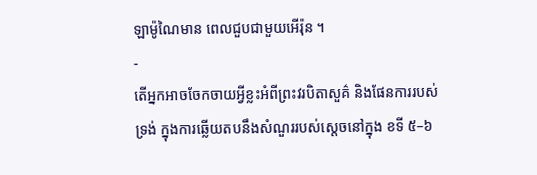ឡាម៉ូណៃមាន ពេលជួបជាមួយអើរ៉ុន ។
-
តើអ្នកអាចចែកចាយអ្វីខ្លះអំពីព្រះវរបិតាសួគ៌ និងផែនការរបស់ទ្រង់ ក្នុងការឆ្លើយតបនឹងសំណួររបស់ស្តេចនៅក្នុង ខទី ៥–៦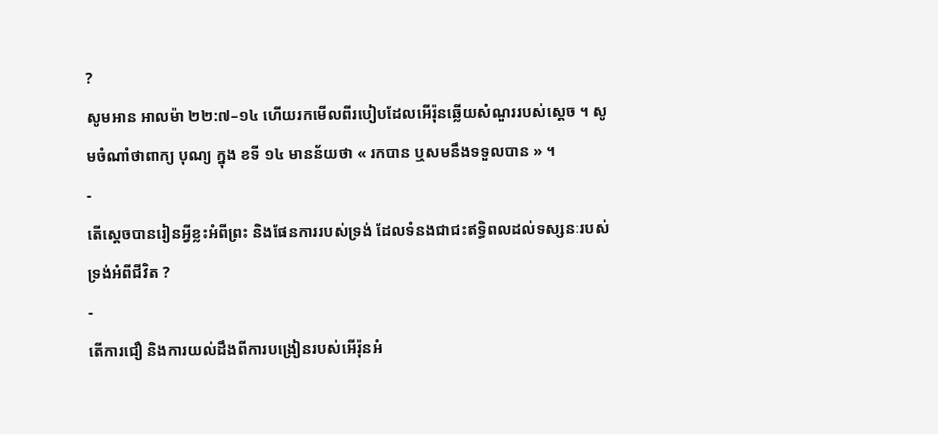?
សូមអាន អាលម៉ា ២២:៧–១៤ ហើយរកមើលពីរបៀបដែលអើរ៉ុនឆ្លើយសំណួររបស់ស្តេច ។ សូមចំណាំថាពាក្យ បុណ្យ ក្នុង ខទី ១៤ មានន័យថា « រកបាន ឬសមនឹងទទួលបាន » ។
-
តើស្តេចបានរៀនអ្វីខ្លះអំពីព្រះ និងផែនការរបស់ទ្រង់ ដែលទំនងជាជះឥទ្ធិពលដល់ទស្សនៈរបស់ទ្រង់អំពីជីវិត ?
-
តើការជឿ និងការយល់ដឹងពីការបង្រៀនរបស់អើរ៉ុនអំ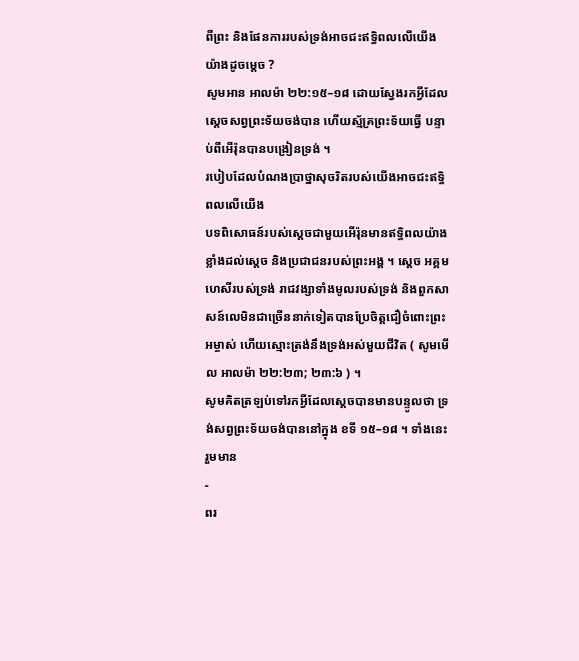ពីព្រះ និងផែនការរបស់ទ្រង់អាចជះឥទ្ធិពលលើយើងយ៉ាងដូចម្តេច ?
សូមអាន អាលម៉ា ២២:១៥–១៨ ដោយស្វែងរកអ្វីដែលស្ដេចសព្វព្រះទ័យចង់បាន ហើយស្ម័គ្រព្រះទ័យធ្វើ បន្ទាប់ពីអើរ៉ុនបានបង្រៀនទ្រង់ ។
របៀបដែលបំណងប្រាថ្នាសុចរិតរបស់យើងអាចជះឥទ្ធិពលលើយើង
បទពិសោធន៍របស់ស្តេចជាមួយអើរ៉ុនមានឥទ្ធិពលយ៉ាងខ្លាំងដល់ស្តេច និងប្រជាជនរបស់ព្រះអង្គ ។ ស្ដេច អគ្គមហេសីរបស់ទ្រង់ រាជវង្សាទាំងមូលរបស់ទ្រង់ និងពួកសាសន៍លេមិនជាច្រើននាក់ទៀតបានប្រែចិត្តជឿចំពោះព្រះអម្ចាស់ ហើយស្មោះត្រង់នឹងទ្រង់អស់មួយជីវិត ( សូមមើល អាលម៉ា ២២:២៣; ២៣:៦ ) ។
សូមគិតត្រឡប់ទៅរកអ្វីដែលស្ដេចបានមានបន្ទូលថា ទ្រង់សព្វព្រះទ័យចង់បាននៅក្នុង ខទី ១៥–១៨ ។ ទាំងនេះរួមមាន
-
ពរ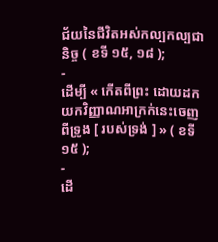ជ័យនៃជីវិតអស់កល្បកល្បជានិច្ច ( ខទី ១៥, ១៨ );
-
ដើម្បី « កើតពីព្រះ ដោយដកយកវិញ្ញាណអាក្រក់នេះចេញពីទ្រូង [ របស់ទ្រង់ ] » ( ខទី ១៥ );
-
ដើ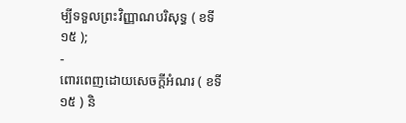ម្បីទទួលព្រះវិញ្ញាណបរិសុទ្ធ ( ខទី ១៥ );
-
ពោរពេញដោយសេចក្តីអំណរ ( ខទី ១៥ ) និ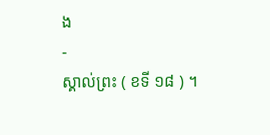ង
-
ស្គាល់ព្រះ ( ខទី ១៨ ) ។